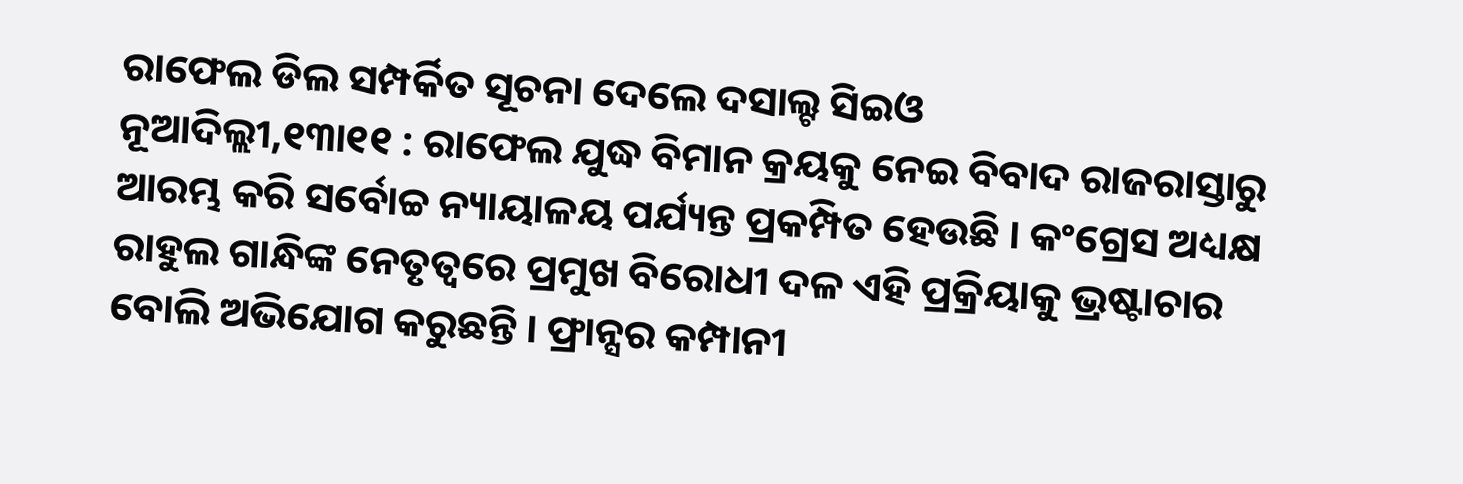ରାଫେଲ ଡିଲ ସମ୍ପର୍କିତ ସୂଚନା ଦେଲେ ଦସାଲ୍ଟ ସିଇଓ
ନୂଆଦିଲ୍ଲୀ,୧୩ା୧୧ : ରାଫେଲ ଯୁଦ୍ଧ ବିମାନ କ୍ରୟକୁ ନେଇ ବିବାଦ ରାଜରାସ୍ତାରୁ ଆରମ୍ଭ କରି ସର୍ବୋଚ୍ଚ ନ୍ୟାୟାଳୟ ପର୍ଯ୍ୟନ୍ତ ପ୍ରକମ୍ପିତ ହେଉଛି । କଂଗ୍ରେସ ଅଧ୍ୟକ୍ଷ ରାହୁଲ ଗାନ୍ଧିଙ୍କ ନେତୃତ୍ୱରେ ପ୍ରମୁଖ ବିରୋଧୀ ଦଳ ଏହି ପ୍ରକ୍ରିୟାକୁ ଭ୍ରଷ୍ଟାଚାର ବୋଲି ଅଭିଯୋଗ କରୁଛନ୍ତି । ଫ୍ରାନ୍ସର କମ୍ପାନୀ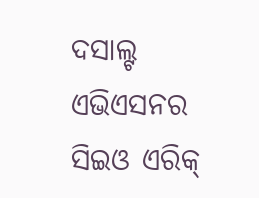ଦସାଲ୍ଟ ଏଭିଏସନର ସିଇଓ ଏରିକ୍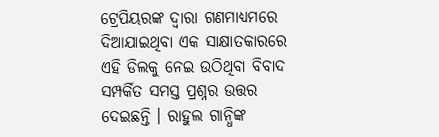ଟ୍ରେପିୟରଙ୍କ ଦ୍ୱାରା ଗଣମାଧ୍ୟମରେ ଦିଆଯାଇଥିବା ଏକ ସାକ୍ଷାତକାରରେ ଏହି ଡିଲକୁ ନେଇ ଉଠିଥିବା ବିବାଦ ସମ୍ପର୍କିତ ସମସ୍ତ ପ୍ରଶ୍ନର ଉତ୍ତର ଦେଇଛନ୍ତି । ରାହୁଲ ଗାନ୍ଧିଙ୍କ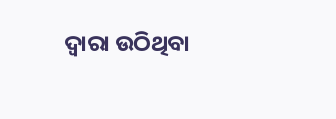ଦ୍ୱାରା ଉଠିଥିବା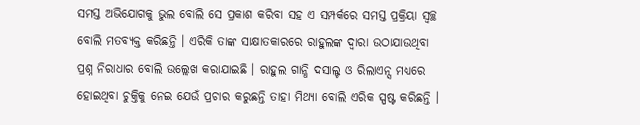ସମସ୍ତ ଅଭିଯୋଗକୁ ଭୁଲ ବୋଲି ସେ ପ୍ରକାଶ କରିବା ସହ ଏ ସମ୍ପର୍କରେ ସମସ୍ତ ପ୍ରକ୍ରିୟା ସ୍ୱଚ୍ଛ ବୋଲି ମତବ୍ୟକ୍ତ କରିଛନ୍ତି । ଏରିକି ତାଙ୍କ ସାକ୍ଷାତକାରରେ ରାହୁଲଙ୍କ ଦ୍ୱାରା ଉଠାଯାଉଥିବା ପ୍ରଶ୍ନ ନିରାଧାର ବୋଲି ଉଲ୍ଲେଖ କରାଯାଇଛି । ରାହୁଲ ଗାନ୍ଧି ଦସାଲ୍ଟ ଓ ରିଲାଏନ୍ସ ମଧ୍ୟରେ ହୋଇଥିବା ଚୁକ୍ତିକୁ ନେଇ ଯେଉଁ ପ୍ରଚାର କରୁଛନ୍ତି ତାହା ମିଥ୍ୟା ବୋଲି ଏରିକ ସ୍ପଷ୍ଟ କରିଛନ୍ତି ।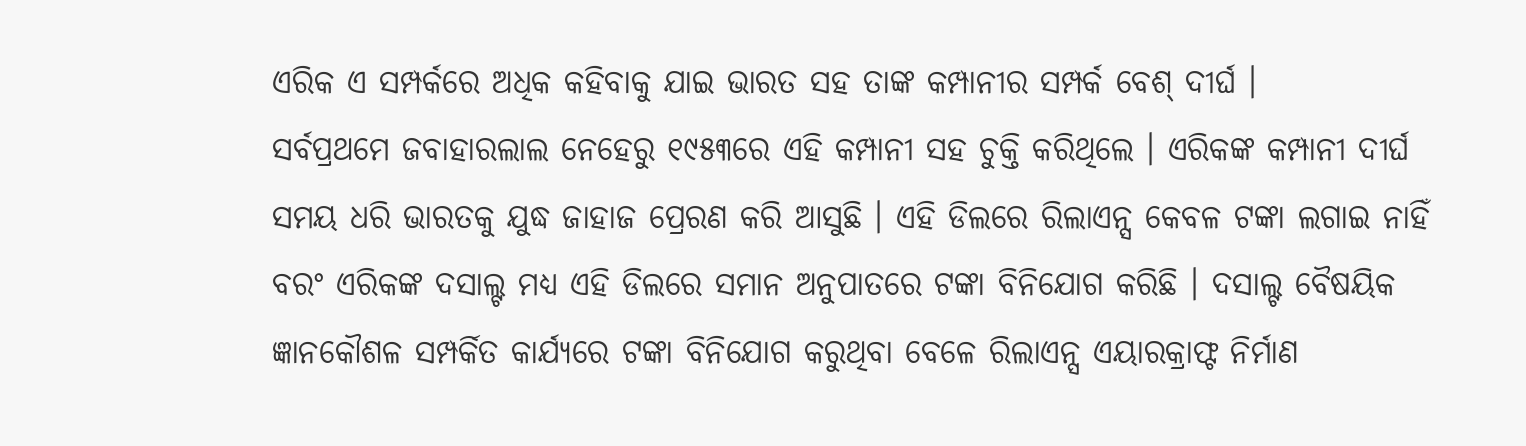ଏରିକ ଏ ସମ୍ପର୍କରେ ଅଧିକ କହିବାକୁ ଯାଇ ଭାରତ ସହ ତାଙ୍କ କମ୍ପାନୀର ସମ୍ପର୍କ ବେଶ୍ ଦୀର୍ଘ ।
ସର୍ବପ୍ରଥମେ ଜବାହାରଲାଲ ନେହେରୁ ୧୯୫୩ରେ ଏହି କମ୍ପାନୀ ସହ ଚୁକ୍ତି କରିଥିଲେ । ଏରିକଙ୍କ କମ୍ପାନୀ ଦୀର୍ଘ ସମୟ ଧରି ଭାରତକୁ ଯୁଦ୍ଧ ଜାହାଜ ପ୍ରେରଣ କରି ଆସୁଛି । ଏହି ଡିଲରେ ରିଲାଏନ୍ସ କେବଳ ଟଙ୍କା ଲଗାଇ ନାହିଁ ବରଂ ଏରିକଙ୍କ ଦସାଲ୍ଟ ମଧ୍ୟ ଏହି ଡିଲରେ ସମାନ ଅନୁପାତରେ ଟଙ୍କା ବିନିଯୋଗ କରିଛି । ଦସାଲ୍ଟ ବୈଷୟିକ ଜ୍ଞାନକୌଶଳ ସମ୍ପର୍କିତ କାର୍ଯ୍ୟରେ ଟଙ୍କା ବିନିଯୋଗ କରୁଥିବା ବେଳେ ରିଲାଏନ୍ସ ଏୟାରକ୍ରାଫ୍ଟ ନିର୍ମାଣ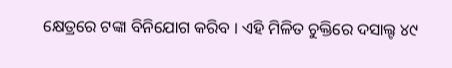କ୍ଷେତ୍ରରେ ଟଙ୍କା ବିନିଯୋଗ କରିବ । ଏହି ମିଳିତ ଚୁକ୍ତିରେ ଦସାଲ୍ଟ ୪୯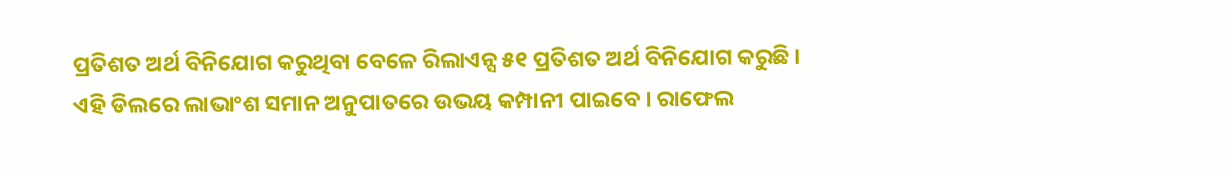ପ୍ରତିଶତ ଅର୍ଥ ବିନିଯୋଗ କରୁଥିବା ବେଳେ ରିଲାଏନ୍ସ ୫୧ ପ୍ରତିଶତ ଅର୍ଥ ବିନିଯୋଗ କରୁଛି । ଏହି ଡିଲରେ ଲାଭାଂଶ ସମାନ ଅନୁପାତରେ ଉଭୟ କମ୍ପାନୀ ପାଇବେ । ରାଫେଲ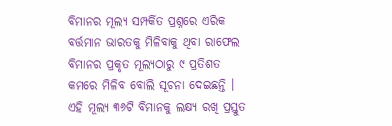ବିମାନର ମୂଲ୍ୟ ସମ୍ପର୍କିତ ପ୍ରଶ୍ନରେ ଏରିକ ବର୍ତ୍ତମାନ ଭାରତକୁ ମିଳିବାକୁ ଥିବା ରାଫେଲ ବିମାନର ପ୍ରକୃତ ମୂଲ୍ୟଠାରୁ ୯ ପ୍ରତିଶତ କମରେ ମିଳିବ ବୋଲି ସୂଚନା ଦେଇଛନ୍ତି । ଏହି ମୂଲ୍ୟ ୩୬ଟି ବିମାନକୁ ଲକ୍ଷ୍ୟ ରଖି ପ୍ରସ୍ତୁତ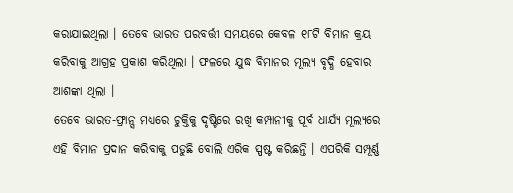କରାଯାଇଥିଲା । ତେବେ ଭାରତ ପରବର୍ତ୍ତୀ ସମୟରେ କେବଳ ୧୮ଟି ବିମାନ କ୍ରୟ କରିବାକୁ ଆଗ୍ରହ ପ୍ରକାଶ କରିଥିଲା । ଫଳରେ ଯୁଦ୍ଧ ବିମାନର ମୂଲ୍ୟ ବୃଦ୍ଧି ହେବାର ଆଶଙ୍କା ଥିଲା ।
ତେବେ ଭାରତ-ଫ୍ରାନ୍ସ ମଧ୍ୟରେ ଚୁକ୍ତିକୁ ଦୃଷ୍ଟିରେ ରଖି କମ୍ପାନୀକୁ ପୂର୍ବ ଧାର୍ଯ୍ୟ ମୂଲ୍ୟରେ ଏହି ବିମାନ ପ୍ରଦାନ କରିବାକୁ ପଡୁଛି ବୋଲି ଏରିକ ସ୍ପଷ୍ଟ କରିଛନ୍ତି । ଏପରିକି ସମ୍ପୂର୍ଣ୍ଣ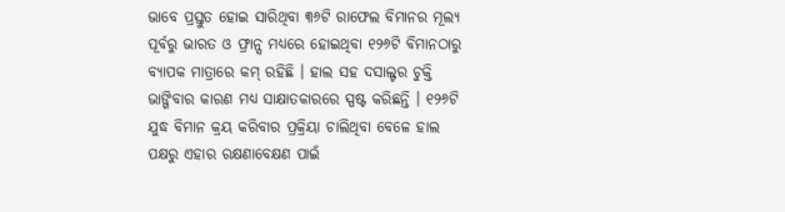ଭାବେ ପ୍ରସ୍ତୁତ ହୋଇ ସାରିଥିବା ୩୬ଟି ରାଫେଲ ବିମାନର ମୂଲ୍ୟ ପୂର୍ବରୁ ଭାରତ ଓ ଫ୍ରାନ୍ସ ମଧ୍ୟରେ ହୋଇଥିବା ୧୨୬ଟି ବିମାନଠାରୁ ବ୍ୟାପକ ମାତ୍ରାରେ କମ୍ ରହିଛି । ହାଲ ସହ ଦସାଲ୍ଟର ଚୁକ୍ତି ଭାଙ୍ଗିବାର କାରଣ ମଧ୍ୟ ସାକ୍ଷାତକାରରେ ସ୍ପଷ୍ଟ କରିଛନ୍ତି । ୧୨୬ଟି ଯୁଦ୍ଧ ବିମାନ କ୍ରୟ କରିବାର ପ୍ରକ୍ରିୟା ଚାଲିଥିବା ବେଳେ ହାଲ ପକ୍ଷରୁ ଏହାର ରକ୍ଷଣାବେକ୍ଷଣ ପାଇଁ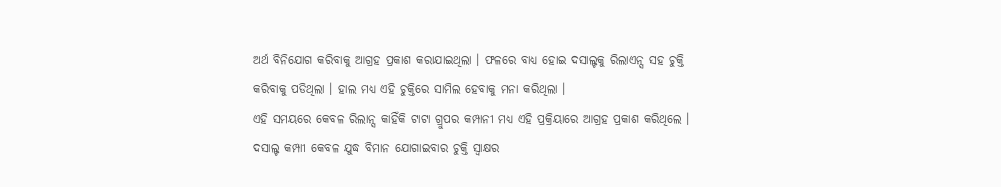ଅର୍ଥ ବିନିଯୋଗ କରିବାକୁ ଆଗ୍ରହ ପ୍ରକାଶ କରାଯାଇଥିଲା । ଫଳରେ ବାଧ୍ୟ ହୋଇ ଦସାଲ୍ଟକୁ ରିଲାଏନ୍ସ ସହ ଚୁକ୍ତି କରିବାକୁ ପଡିଥିଲା । ହାଲ ମଧ୍ୟ ଏହି ଚୁକ୍ତିରେ ସାମିଲ ହେବାକୁ ମନା କରିଥିଲା ।
ଏହି ସମୟରେ କେବଳ ରିଲାନ୍ସ କାହିଁକି ଟାଟା ଗ୍ରୁପର କମ୍ପାନୀ ମଧ୍ୟ ଏହି ପ୍ରକ୍ରିୟାରେ ଆଗ୍ରହ ପ୍ରକାଶ କରିଥିଲେ । ଦସାଲ୍ଟ କମ୍ପାୀ କେବଳ ଯୁଦ୍ଧ ବିମାନ ଯୋଗାଇବାର ଚୁକ୍ତି ସ୍ୱାକ୍ଷର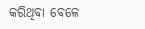କରିଥିବା ବେଳେ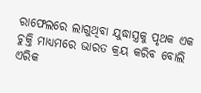ରାଫେଲରେ ଲାଗୁଥିବା ଯୁଦ୍ଧାସ୍ତ୍ରକୁ ପୃଥକ ଏକ ଚୁକ୍ତି ମାଧ୍ୟମରେ ଭାରତ କ୍ରୟ କରିବ ବୋଲି ଏରିକ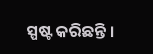ସ୍ପଷ୍ଟ କରିଛନ୍ତି ।